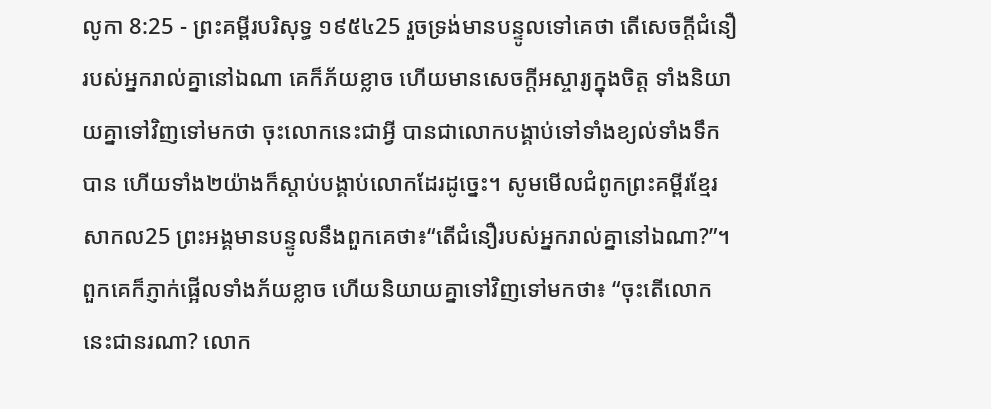លូកា 8:25 - ព្រះគម្ពីរបរិសុទ្ធ ១៩៥៤25 រួចទ្រង់មានបន្ទូលទៅគេថា តើសេចក្ដីជំនឿរបស់អ្នករាល់គ្នានៅឯណា គេក៏ភ័យខ្លាច ហើយមានសេចក្ដីអស្ចារ្យក្នុងចិត្ត ទាំងនិយាយគ្នាទៅវិញទៅមកថា ចុះលោកនេះជាអ្វី បានជាលោកបង្គាប់ទៅទាំងខ្យល់ទាំងទឹកបាន ហើយទាំង២យ៉ាងក៏ស្តាប់បង្គាប់លោកដែរដូច្នេះ។ សូមមើលជំពូកព្រះគម្ពីរខ្មែរសាកល25 ព្រះអង្គមានបន្ទូលនឹងពួកគេថា៖“តើជំនឿរបស់អ្នករាល់គ្នានៅឯណា?”។ ពួកគេក៏ភ្ញាក់ផ្អើលទាំងភ័យខ្លាច ហើយនិយាយគ្នាទៅវិញទៅមកថា៖ “ចុះតើលោកនេះជានរណា? លោក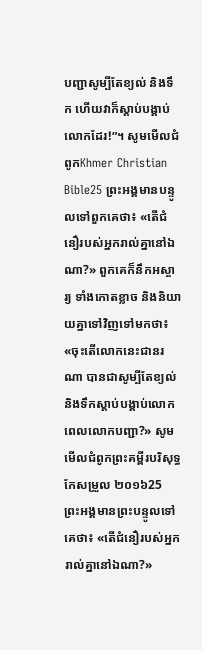បញ្ជាសូម្បីតែខ្យល់ និងទឹក ហើយវាក៏ស្ដាប់បង្គាប់លោកដែរ!”។ សូមមើលជំពូកKhmer Christian Bible25 ព្រះអង្គមានបន្ទូលទៅពួកគេថា៖ «តើជំនឿរបស់អ្នករាល់គ្នានៅឯណា?» ពួកគេក៏នឹកអស្ចារ្យ ទាំងកោតខ្លាច និងនិយាយគ្នាទៅវិញទៅមកថា៖ «ចុះតើលោកនេះជានរណា បានជាសូម្បីតែខ្យល់ និងទឹកស្ដាប់បង្គាប់លោក ពេលលោកបញ្ជា?» សូមមើលជំពូកព្រះគម្ពីរបរិសុទ្ធកែសម្រួល ២០១៦25 ព្រះអង្គមានព្រះបន្ទូលទៅគេថា៖ «តើជំនឿរបស់អ្នករាល់គ្នានៅឯណា?»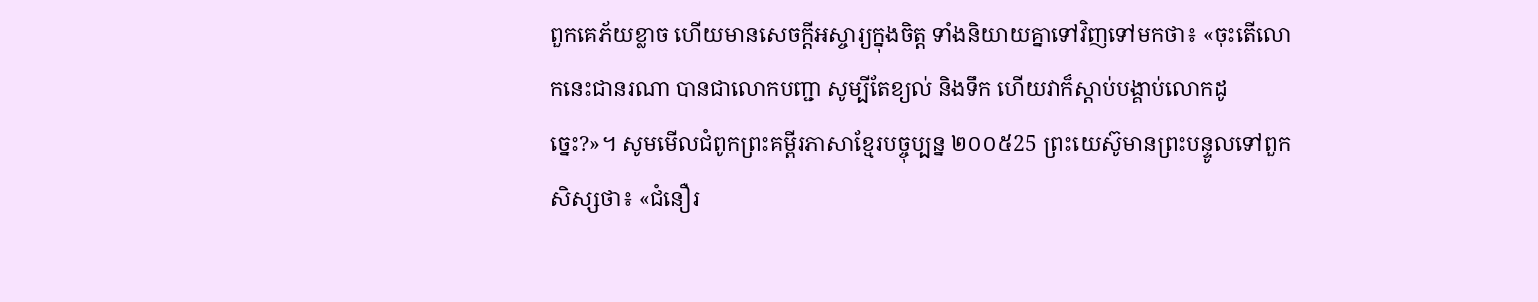ពួកគេភ័យខ្លាច ហើយមានសេចក្តីអស្ចារ្យក្នុងចិត្ត ទាំងនិយាយគ្នាទៅវិញទៅមកថា៖ «ចុះតើលោកនេះជានរណា បានជាលោកបញ្ជា សូម្បីតែខ្យល់ និងទឹក ហើយវាក៏ស្តាប់បង្គាប់លោកដូច្នេះ?»។ សូមមើលជំពូកព្រះគម្ពីរភាសាខ្មែរបច្ចុប្បន្ន ២០០៥25 ព្រះយេស៊ូមានព្រះបន្ទូលទៅពួកសិស្សថា៖ «ជំនឿរ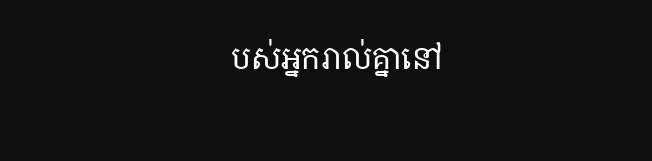បស់អ្នករាល់គ្នានៅ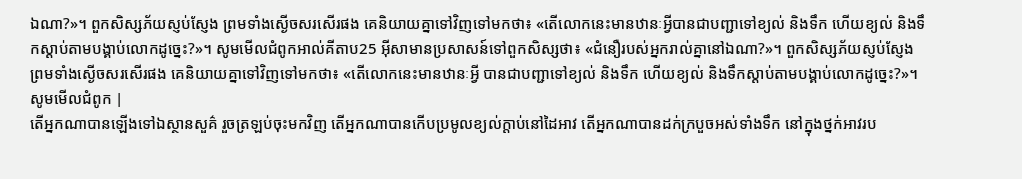ឯណា?»។ ពួកសិស្សភ័យស្ញប់ស្ញែង ព្រមទាំងស្ងើចសរសើរផង គេនិយាយគ្នាទៅវិញទៅមកថា៖ «តើលោកនេះមានឋានៈអ្វីបានជាបញ្ជាទៅខ្យល់ និងទឹក ហើយខ្យល់ និងទឹកស្ដាប់តាមបង្គាប់លោកដូច្នេះ?»។ សូមមើលជំពូកអាល់គីតាប25 អ៊ីសាមានប្រសាសន៍ទៅពួកសិស្សថា៖ «ជំនឿរបស់អ្នករាល់គ្នានៅឯណា?»។ ពួកសិស្សភ័យស្ញប់ស្ញែង ព្រមទាំងស្ងើចសរសើរផង គេនិយាយគ្នាទៅវិញទៅមកថា៖ «តើលោកនេះមានឋានៈអ្វី បានជាបញ្ជាទៅខ្យល់ និងទឹក ហើយខ្យល់ និងទឹកស្ដាប់តាមបង្គាប់លោកដូច្នេះ?»។ សូមមើលជំពូក |
តើអ្នកណាបានឡើងទៅឯស្ថានសួគ៌ រួចត្រឡប់ចុះមកវិញ តើអ្នកណាបានកើបប្រមូលខ្យល់ក្តាប់នៅដៃអាវ តើអ្នកណាបានដក់ក្របួចអស់ទាំងទឹក នៅក្នុងថ្នក់អាវរប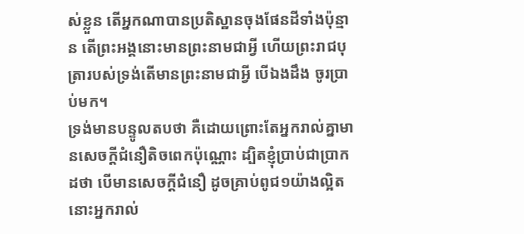ស់ខ្លួន តើអ្នកណាបានប្រតិស្ឋានចុងផែនដីទាំងប៉ុន្មាន តើព្រះអង្គនោះមានព្រះនាមជាអ្វី ហើយព្រះរាជបុត្រារបស់ទ្រង់តើមានព្រះនាមជាអ្វី បើឯងដឹង ចូរប្រាប់មក។
ទ្រង់មានបន្ទូលតបថា គឺដោយព្រោះតែអ្នករាល់គ្នាមានសេចក្ដីជំនឿតិចពេកប៉ុណ្ណោះ ដ្បិតខ្ញុំប្រាប់ជាប្រាកដថា បើមានសេចក្ដីជំនឿ ដូចគ្រាប់ពូជ១យ៉ាងល្អិត នោះអ្នករាល់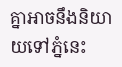គ្នាអាចនឹងនិយាយទៅភ្នំនេះ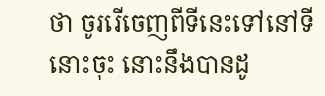ថា ចូររើចេញពីទីនេះទៅនៅទីនោះចុះ នោះនឹងបានដូ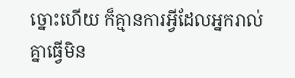ច្នោះហើយ ក៏គ្មានការអ្វីដែលអ្នករាល់គ្នាធ្វើមិន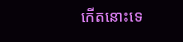កើតនោះទេ